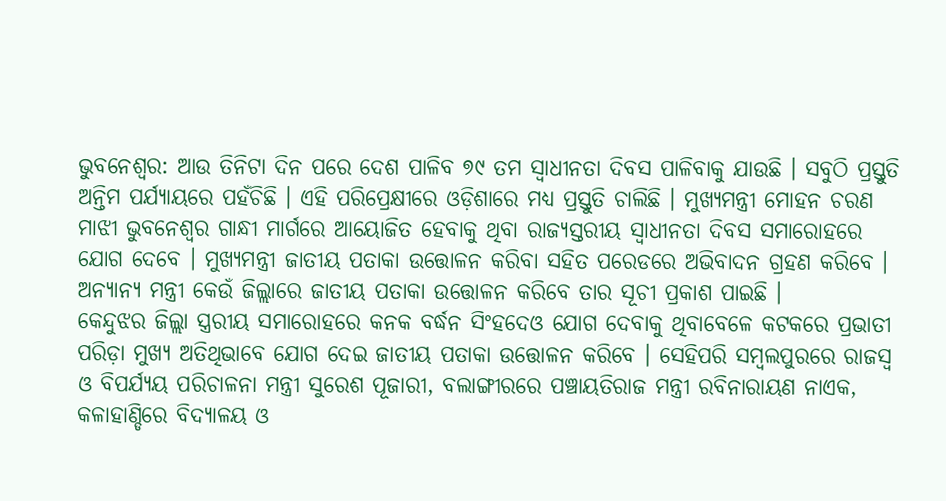ଭୁବନେଶ୍ୱର: ଆଉ ତିନିଟା ଦିନ ପରେ ଦେଶ ପାଳିବ ୭୯ ତମ ସ୍ୱାଧୀନତା ଦିବସ ପାଳିବାକୁ ଯାଉଛି । ସବୁଠି ପ୍ରସ୍ତୁତି ଅନ୍ତିମ ପର୍ଯ୍ୟାୟରେ ପହଁଚିଛି । ଏହି ପରିପ୍ରେକ୍ଷୀରେ ଓଡ଼ିଶାରେ ମଧ୍ୟ ପ୍ରସ୍ତୁତି ଚାଲିଛି । ମୁଖ୍ୟମନ୍ତ୍ରୀ ମୋହନ ଚରଣ ମାଝୀ ଭୁବନେଶ୍ୱର ଗାନ୍ଧୀ ମାର୍ଗରେ ଆୟୋଜିତ ହେବାକୁ ଥିବା ରାଜ୍ୟସ୍ତରୀୟ ସ୍ୱାଧୀନତା ଦିବସ ସମାରୋହରେ ଯୋଗ ଦେବେ । ମୁଖ୍ୟମନ୍ତ୍ରୀ ଜାତୀୟ ପତାକା ଉତ୍ତୋଳନ କରିବା ସହିତ ପରେଡରେ ଅଭିବାଦନ ଗ୍ରହଣ କରିବେ । ଅନ୍ୟାନ୍ୟ ମନ୍ତ୍ରୀ କେଉଁ ଜିଲ୍ଲାରେ ଜାତୀୟ ପତାକା ଉତ୍ତୋଳନ କରିବେ ତାର ସୂଚୀ ପ୍ରକାଶ ପାଇଛି ।
କେନ୍ଦୁଝର ଜିଲ୍ଲା ସ୍ତ୍ରରୀୟ ସମାରୋହରେ କନକ ବର୍ଦ୍ଧନ ସିଂହଦେଓ ଯୋଗ ଦେବାକୁ ଥିବାବେଳେ କଟକରେ ପ୍ରଭାତୀ ପରିଡ଼ା ମୁଖ୍ୟ ଅତିଥିଭାବେ ଯୋଗ ଦେଇ ଜାତୀୟ ପତାକା ଉତ୍ତୋଳନ କରିବେ । ସେହିପରି ସମ୍ବଲପୁରରେ ରାଜସ୍ୱ ଓ ବିପର୍ଯ୍ୟୟ ପରିଚାଳନା ମନ୍ତ୍ରୀ ସୁରେଶ ପୂଜାରୀ, ବଲାଙ୍ଗୀରରେ ପଞ୍ଚାୟତିରାଜ ମନ୍ତ୍ରୀ ରବିନାରାୟଣ ନାଏକ, କଳାହାଣ୍ଡିରେ ବିଦ୍ୟାଳୟ ଓ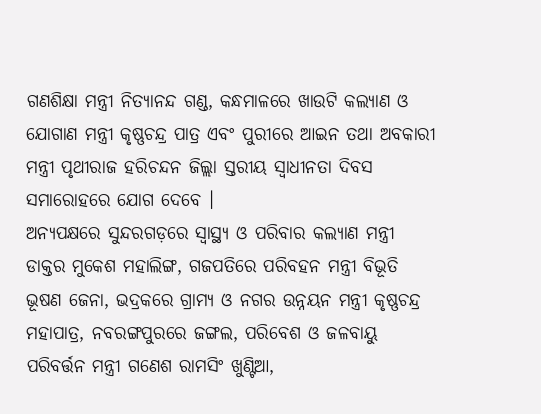ଗଣଶିକ୍ଷା ମନ୍ତ୍ରୀ ନିତ୍ୟାନନ୍ଦ ଗଣ୍ଡ, କନ୍ଧମାଳରେ ଖାଉଟି କଲ୍ୟାଣ ଓ ଯୋଗାଣ ମନ୍ତ୍ରୀ କୃଷ୍ଣଚନ୍ଦ୍ର ପାତ୍ର ଏବଂ ପୁରୀରେ ଆଇନ ତଥା ଅବକାରୀ ମନ୍ତ୍ରୀ ପୃଥୀରାଜ ହରିଚନ୍ଦନ ଜିଲ୍ଲା ସ୍ତରୀୟ ସ୍ୱାଧୀନତା ଦିବସ ସମାରୋହରେ ଯୋଗ ଦେବେ ।
ଅନ୍ୟପକ୍ଷରେ ସୁନ୍ଦରଗଡ଼ରେ ସ୍ୱାସ୍ଥ୍ୟ ଓ ପରିବାର କଲ୍ୟାଣ ମନ୍ତ୍ରୀ ଡାକ୍ତର ମୁକେଶ ମହାଲିଙ୍ଗ, ଗଜପତିରେ ପରିବହନ ମନ୍ତ୍ରୀ ବିଭୂତି ଭୂଷଣ ଜେନା, ଭଦ୍ରକରେ ଗ୍ରାମ୍ୟ ଓ ନଗର ଉନ୍ନୟନ ମନ୍ତ୍ରୀ କୃଷ୍ଣଚନ୍ଦ୍ର ମହାପାତ୍ର, ନବରଙ୍ଗପୁରରେ ଜଙ୍ଗଲ, ପରିବେଶ ଓ ଜଳବାୟୁ ପରିବର୍ତ୍ତନ ମନ୍ତ୍ରୀ ଗଣେଶ ରାମସିଂ ଖୁଣ୍ଟିଆ,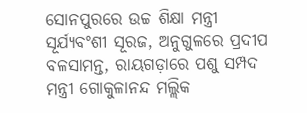ସୋନପୁରରେ ଉଚ୍ଚ ଶିକ୍ଷା ମନ୍ତ୍ରୀ ସୂର୍ଯ୍ୟବଂଶୀ ସୂରଜ, ଅନୁଗୁଳରେ ପ୍ରଦୀପ ବଳସାମନ୍ତ, ରାୟଗଡ଼ାରେ ପଶୁ ସମ୍ପଦ ମନ୍ତ୍ରୀ ଗୋକୁଳାନନ୍ଦ ମଲ୍ଲିକ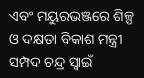ଏବଂ ମୟୁରଭଞ୍ଜରେ ଶିଳ୍ପ ଓ ଦକ୍ଷତା ବିକାଶ ମନ୍ତ୍ରୀ ସମ୍ପଦ ଚନ୍ଦ୍ର ସ୍ୱାଇଁ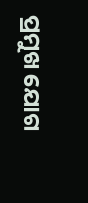ପ୍ରମୁଖ ଯୋଗ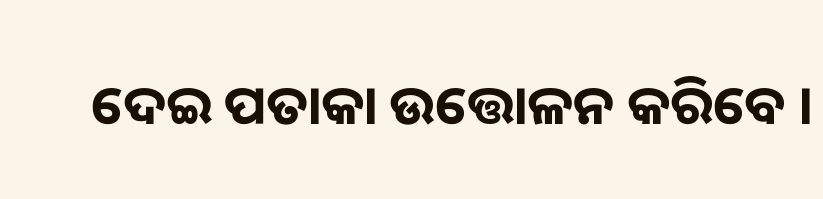ଦେଇ ପତାକା ଉତ୍ତୋଳନ କରିବେ ।